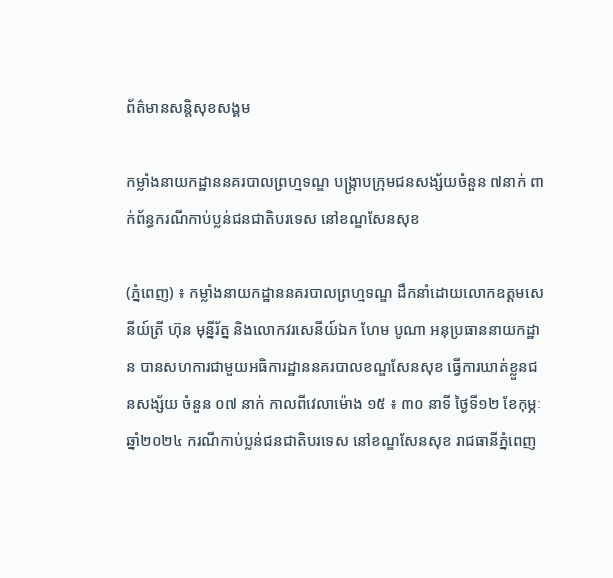ព័ត៌មានសន្តិសុខសង្គម

កម្លាំងនាយកដ្ឋាននគរបាលព្រហ្មទណ្ឌ បង្ក្រាបក្រុមជនសង្ស័យចំនួន ៧នាក់ ពាក់ព័ន្ធករណីកាប់ប្លន់ជនជាតិបរទេស នៅខណ្ឌសែនសុខ

(ភ្នំពេញ) ៖ កម្លាំងនាយកដ្ឋាននគរបាលព្រហ្មទណ្ឌ ដឹកនាំដោយលោកឧត្តមសេនីយ៍ត្រី ហ៊ុន មុន្នីរ័ត្ន និងលោកវរសេនីយ៍ឯក ហែម បូណា អនុប្រធាននាយកដ្ឋាន បានសហការជាមួយអធិការដ្ឋាននគរបាលខណ្ឌសែនសុខ ធ្វើការឃាត់ខ្លួនជនសង្ស័យ ចំនួន ០៧ នាក់ កាលពីវេលាម៉ោង ១៥ ៖ ៣០ នាទី ថ្ងៃទី១២ ខែកុម្ភៈ ឆ្នាំ២០២៤ ករណីកាប់ប្លន់ជនជាតិបរទេស នៅខណ្ឌសែនសុខ រាជធានីភ្នំពេញ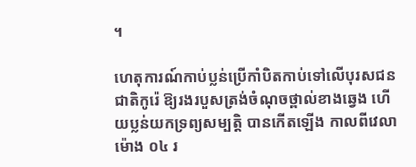។

ហេតុការណ៍កាប់ប្លន់ប្រើកាំបិតកាប់ទៅលើបុរសជនជាតិកូរ៉េ ឱ្យរងរបួសត្រង់ចំណុចថ្ពាល់ខាងឆ្វេង ហើយប្លន់យកទ្រព្យសម្បត្តិ បានកើតឡើង កាលពីវេលាម៉ោង ០៤ រ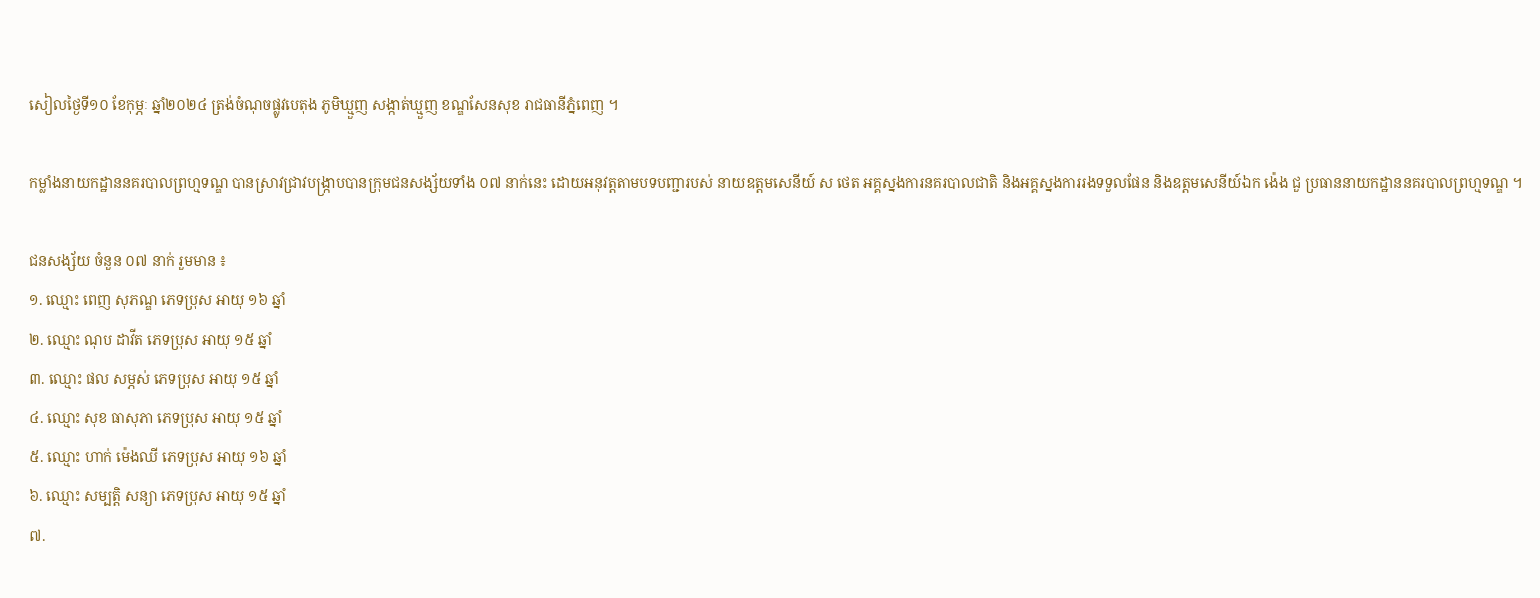សៀលថ្ងៃទី១០ ខែកុម្ភៈ ឆ្នាំ២០២៤ ត្រង់ចំណុចផ្លូវបេតុង ភូមិឃ្មួញ សង្កាត់ឃ្មួញ ខណ្ឌសែនសុខ រាជធានីភ្នំពេញ ។

កម្លាំងនាយកដ្ឋាននគរបាលព្រហ្មទណ្ឌ បានស្រាវជ្រាវបង្ក្រាបបានក្រុមជនសង្ស័យទាំង ០៧ នាក់នេះ ដោយអនុវត្តតាមបទបញ្ជារបស់ នាយឧត្តមសេនីយ៍ ស ថេត អគ្គស្នងការនគរបាលជាតិ និងអគ្គស្នងការរងទទួលផែន និងឧត្តមសេនីយ៍ឯក ង៉េង ជួ ប្រធាននាយកដ្ឋាននគរបាលព្រហ្មទណ្ឌ ។

ជនសង្ស័យ ចំនួន ០៧ នាក់ រួមមាន ៖
១. ឈ្មោះ ពេញ សុភណ្ឌ ភេទប្រុស អាយុ ១៦ ឆ្នាំ
២. ឈ្មោះ ណុប ដាវីត ភេទប្រុស អាយុ ១៥ ឆ្នាំ
៣. ឈ្មោះ ផល សម្ភស់ ភេទប្រុស អាយុ ១៥ ឆ្នាំ
៤. ឈ្មោះ សុខ ធាសុភា ភេទប្រុស អាយុ ១៥ ឆ្នាំ
៥. ឈ្មោះ ហាក់ ម៉េងឈី ភេទប្រុស អាយុ ១៦ ឆ្នាំ
៦. ឈ្មោះ សម្បត្តិ សន្យា ភេទប្រុស អាយុ ១៥ ឆ្នាំ
៧.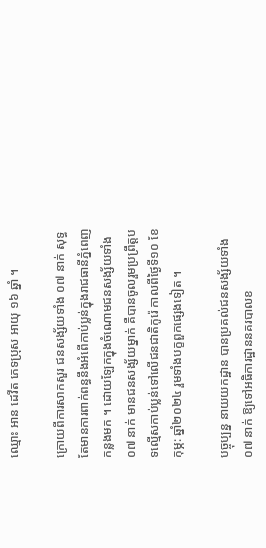ឈ្មោះ អាន ដេវីត ភេទប្រុស អាយុ ១៦ ឆ្នាំ ។

ក្រោយពីការសាកសួរ ជនសង្ស័យទាំង ០៧ នាក់ សុទ្ធតែមានការពាក់ពន្ធនឹងអំពើកាប់ប្លន់ក្នុងរាជធានីភ្នំពេញកន្លងមក ។ ដោយឡែកក្នុងចំណោមជនសង្ស័យទាំង ០៧ នាក់ មានជនសង្ស័យម្នាក់ គឺបានចូលរួមប្រព្រឹត្តបទល្មើសកាប់ប្លន់ទៅលើជនជាតិកូរ៉េ កាលពីថ្ងៃទី១០ ខែកុម្ភ: ឆ្នាំ២០២៤ រួមទាំងបក្ខពួកផ្សេងទៀត ។

បច្ចុប្បន្ន នាយយកដ្ឋាន បានប្រគល់ជនសង្ស័យទាំង ០៧ នាក់ ឱ្យទៅអធិការដ្ឋាននគរបាលខ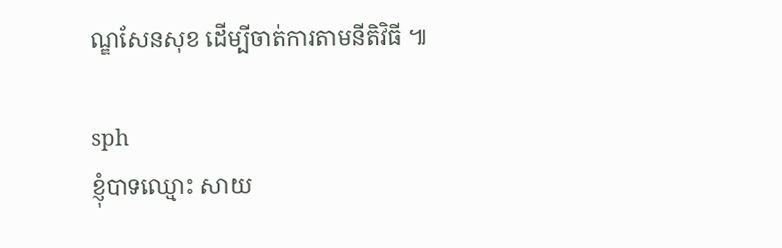ណ្ឌសែនសុខ ដើម្បីចាត់ការតាមនីតិវិធី ៕

sph
ខ្ញុំបាទឈ្មោះ សាយ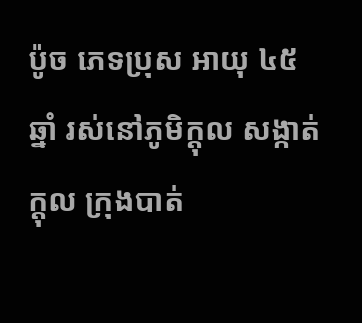ប៉ូច ភេទប្រុស អាយុ ៤៥ ឆ្នាំ រស់នៅភូមិក្តុល សង្កាត់ក្តុល ក្រុងបាត់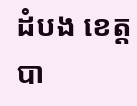ដំបង ខេត្តបា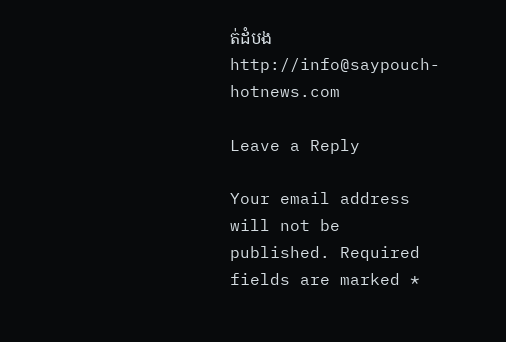ត់ដំបង
http://info@saypouch-hotnews.com

Leave a Reply

Your email address will not be published. Required fields are marked *